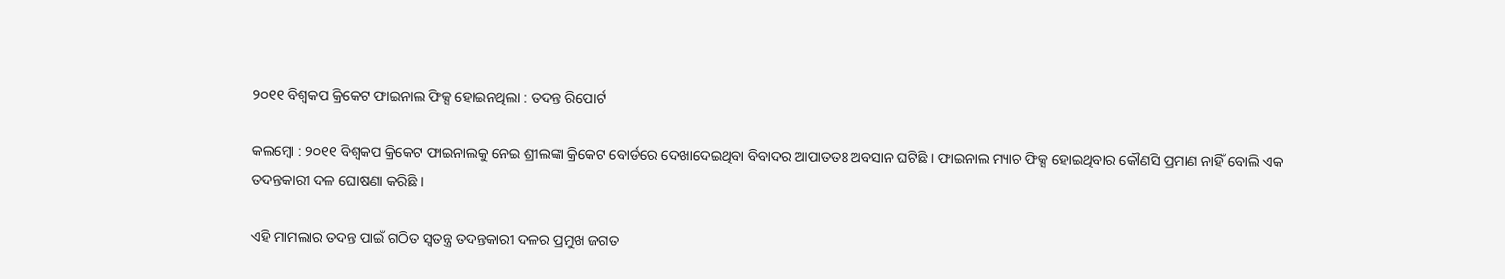୨୦୧୧ ବିଶ୍ବକପ କ୍ରିକେଟ ଫାଇନାଲ ଫିକ୍ସ ହୋଇନଥିଲା : ତଦନ୍ତ ରିପୋର୍ଟ

କଲମ୍ବୋ : ୨୦୧୧ ବିଶ୍ବକପ କ୍ରିକେଟ ଫାଇନାଲକୁ ନେଇ ଶ୍ରୀଲଙ୍କା କ୍ରିକେଟ ବୋର୍ଡରେ ଦେଖାଦେଇଥିବା ବିବାଦର ଆପାତତଃ ଅବସାନ ଘଟିଛି । ଫାଇନାଲ ମ୍ୟାଚ ଫିକ୍ସ ହୋଇଥିବାର କୌଣସି ପ୍ରମାଣ ନାହିଁ ବୋଲି ଏକ ତଦନ୍ତକାରୀ ଦଳ ଘୋଷଣା କରିଛି ।

ଏହି ମାମଲାର ତଦନ୍ତ ପାଇଁ ଗଠିତ ସ୍ବତନ୍ତ୍ର ତଦନ୍ତକାରୀ ଦଳର ପ୍ରମୁଖ ଜଗତ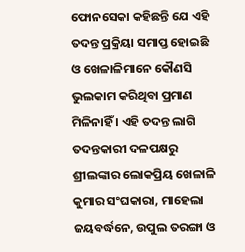ଫୋନସେକା କହିଛନ୍ତି ଯେ ଏହି ତଦନ୍ତ ପ୍ରକ୍ରିୟା ସମାପ୍ତ ହୋଇଛି ଓ ଖେଳାଳିମାନେ କୌଣସି ଭୁଲକାମ କରିଥିବା ପ୍ରମାଣ ମିଳିନାହିଁ । ଏହି ତଦନ୍ତ ଲାଗି ତଦନ୍ତକାରୀ ଦଳପକ୍ଷରୁ ଶ୍ରୀଲଙ୍କାର ଲୋକପ୍ରିୟ ଖେଳାଳି କୁମାର ସଂଘକାରା, ମାହେଲା ଜୟବର୍ଦ୍ଧନେ, ଉପୁଲ ତରଙ୍ଗା ଓ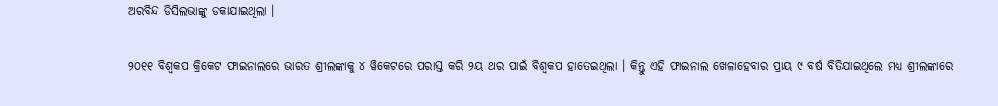ଅରବିନ୍ଦ ଡିସିଲଭାଙ୍କୁ ଡକାଯାଇଥିଲା ।

୨୦୧୧ ବିଶ୍ବକପ କ୍ରିକେଟ ଫାଇନାଲରେ ଭାରତ ଶ୍ରୀଲଙ୍କାକୁ ୪ ୱିକେଟରେ ପରାସ୍ତ କରି ୨ୟ ଥର ପାଇଁ ବିଶ୍ବକପ ହାତେଇଥିଲା । କିନ୍ତୁ ଏହି ଫାଇନାଲ ଖେଳାହେବାର ପ୍ରାୟ ୯ ବର୍ଷ ବିତିଯାଇଥିଲେ ମଧ୍ୟ ଶ୍ରୀଲଙ୍କାରେ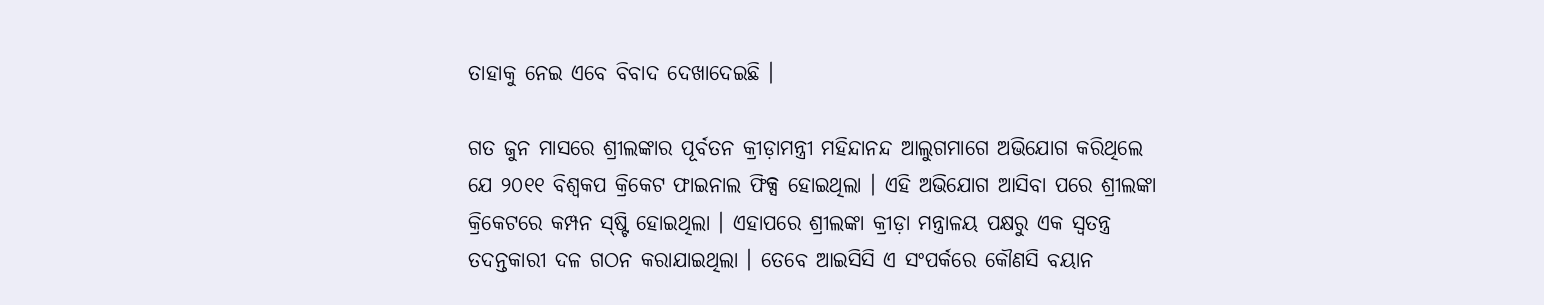ତାହାକୁ ନେଇ ଏବେ ବିବାଦ ଦେଖାଦେଇଛି ।

ଗତ ଜୁନ ମାସରେ ଶ୍ରୀଲଙ୍କାର ପୂର୍ବତନ କ୍ରୀଡ଼ାମନ୍ତ୍ରୀ ମହିନ୍ଦାନନ୍ଦ ଆଲୁଗମାଗେ ଅଭିଯୋଗ କରିଥିଲେ ଯେ ୨୦୧୧ ବିଶ୍ବକପ କ୍ରିକେଟ ଫାଇନାଲ ଫିକ୍ସ ହୋଇଥିଲା । ଏହି ଅଭିଯୋଗ ଆସିବା ପରେ ଶ୍ରୀଲଙ୍କା କ୍ରିକେଟରେ କମ୍ପନ ସ୍‌ଷ୍ଟି ହୋଇଥିଲା । ଏହାପରେ ଶ୍ରୀଲଙ୍କା କ୍ରୀଡ଼ା ମନ୍ତ୍ରାଳୟ ପକ୍ଷରୁ ଏକ ସ୍ବତନ୍ତ୍ର ତଦନ୍ତକାରୀ ଦଳ ଗଠନ କରାଯାଇଥିଲା । ତେବେ ଆଇସିସି ଏ ସଂପର୍କରେ କୌଣସି ବୟାନ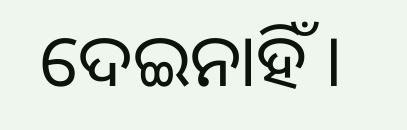ଦେଇନାହିଁ ।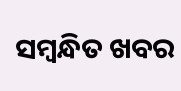ସମ୍ବନ୍ଧିତ ଖବର